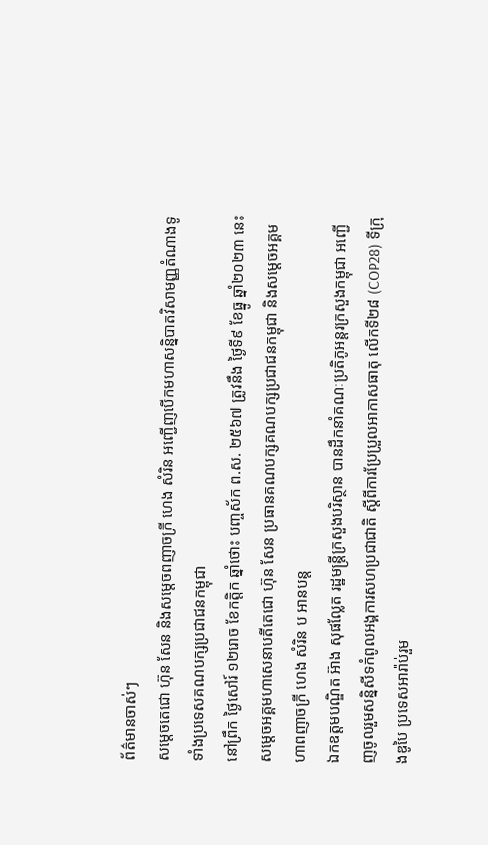ព័ត៌មានចាស់ៗ
សម្តេចតេជោ ហ៊ុន សែន និងសម្តេចពញាចក្រី ហេង សំរិន អញ្ជើញបើកមហាសន្និបាតវិសាមញ្ញតំណាងទូទាំងប្រទេសគណបក្សប្រជាជនកម្ពុជា
នៅព្រឹក ថ្ងៃសៅរ៍ ១២រោច ខែកត្តិក ឆ្នាំថោះ បញ្ចស័ក ព.ស. ២៥៦៧ ត្រូវនឹង ថ្ងៃទី៩ ខែធ្នូ ឆ្នាំ២០២៣ នេះ សម្តេចអគ្គមហាសេនាបតីតេជោ ហ៊ុន សែន ប្រធានគណបក្សគណបក្សប្រជាជនកម្ពុជា និងសម្តេចអគ្គមហាពញាចក្រី ហេង សំរិន ប អានបន្ត
ឯកឧត្តមបណ្ឌិត អ៊ាង សុផល្លែត រដ្ឋមន្ត្រីក្រសួងបរិស្ថាន បានដឹកនាំគណៈប្រតិភូអន្តរក្រសួងកម្ពុជា អញ្ជើញចូលរួមសន្និសីទកំពូលអង្គការសហប្រជាជាតិ ស្តីពីការប្រែប្រួលអាកាសធាតុ លើកទី២៨ (COP28) ទីក្រុងឌូបៃ ប្រទេសអារ៉ាប់រួម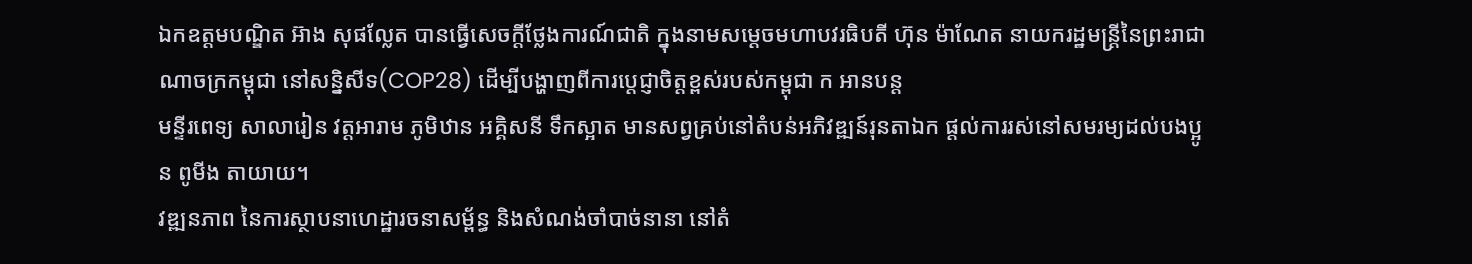ឯកឧត្តមបណ្ឌិត អ៊ាង សុផល្លែត បានធ្វើសេចក្តីថ្លែងការណ៍ជាតិ ក្នុងនាមសម្តេចមហាបវរធិបតី ហ៊ុន ម៉ាណែត នាយករដ្ឋមន្រ្តីនៃព្រះរាជាណាចក្រកម្ពុជា នៅសន្និសីទ(COP28) ដើម្បីបង្ហាញពីការប្តេជ្ញាចិត្តខ្ពស់របស់កម្ពុជា ក អានបន្ត
មន្ទីរពេទ្យ សាលារៀន វត្តអារាម ភូមិឋាន អគ្គិសនី ទឹកស្អាត មានសព្វគ្រប់នៅតំបន់អភិវឌ្ឍន៍រុនតាឯក ផ្តល់ការរស់នៅសមរម្យដល់បងប្អូន ពូមីង តាយាយ។
វឌ្ឍនភាព នៃការស្ថាបនាហេដ្ឋារចនាសម្ព័ន្ធ និងសំណង់ចាំបាច់នានា នៅតំ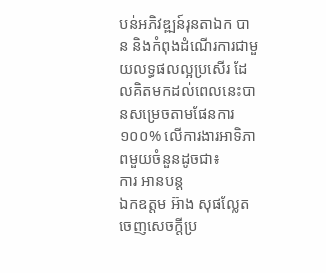បន់អភិវឌ្ឍន៍រុនតាឯក បាន និងកំពុងដំណើរការជាមួយលទ្ធផលល្អប្រសើរ ដែលគិតមកដល់ពេលនេះបានសម្រេចតាមផែនការ១០០% លើការងារអាទិភាពមួយចំនួនដូចជា៖
ការ អានបន្ត
ឯកឧត្ដម អ៊ាង សុផល្លែត ចេញសេចក្ដីប្រ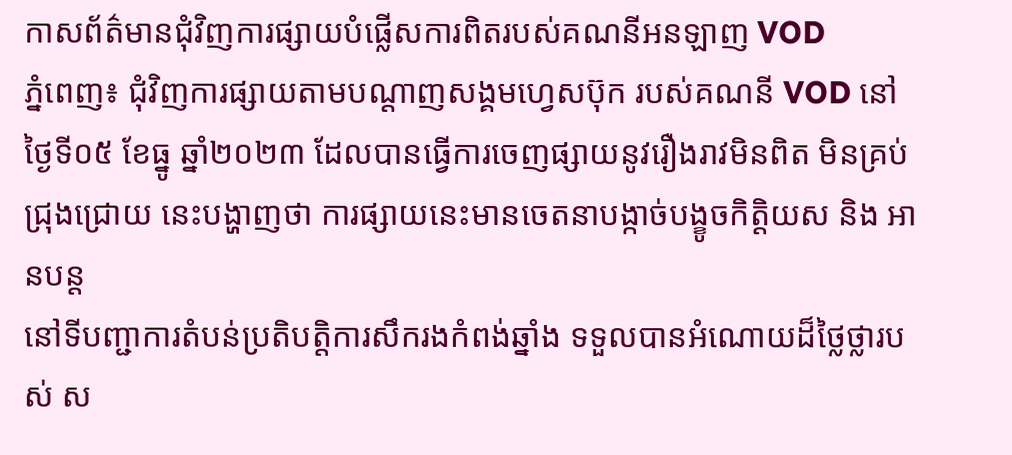កាសព័ត៌មានជុំវិញការផ្សាយបំផ្លើសការពិតរបស់គណនីអនឡាញ VOD
ភ្នំពេញ៖ ជុំវិញការផ្សាយតាមបណ្ដាញសង្គមហ្វេសប៊ុក របស់គណនី VOD នៅថ្ងៃទី០៥ ខែធ្នូ ឆ្នាំ២០២៣ ដែលបានធ្វើការចេញផ្សាយនូវរឿងរាវមិនពិត មិនគ្រប់ជ្រុងជ្រោយ នេះបង្ហាញថា ការផ្សាយនេះមានចេតនាបង្កាច់បង្ខូចកិត្ដិយស និង អានបន្ត
នៅទីបញ្ជាការតំបន់ប្រតិបត្តិការសឹករងកំពង់ឆ្នាំង ទទួលបានអំណោយដ៏ថ្លៃថ្លារបស់ ស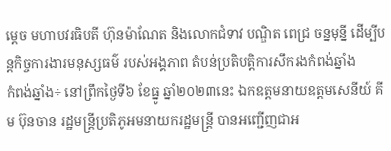ម្ដេច មហាបវរធិបតី ហ៊ុនម៉ាណែត និងលោកជំទាវ បណ្ឌិត ពេជ្រ ចន្នមុន្នី ដើម្បីបន្តកិច្ចការងារមនុស្សធម៌ របស់អង្គភាព តំបន់ប្រតិបត្តិការសឹករងកំពង់ឆ្នាំង
កំពង់ឆ្នាំង÷ នៅព្រឹកថ្ងៃទី៦ ខែធ្នូ ឆ្នាំ២០២៣នេះ ឯកឧត្តមនាយឧត្តមសេនីយ៍ គីម ប៊ុនចាន រដ្ឋមន្ត្រីប្រតិភូអមនាយករដ្ឋមន្ត្រី បានអញ្ជើញជាអ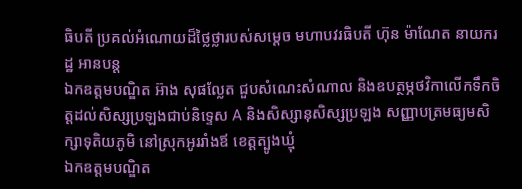ធិបតី ប្រគល់អំណោយដ៏ថ្លៃថ្លារបស់សម្ដេច មហាបវរធិបតី ហ៊ុន ម៉ាណែត នាយករដ្ឋ អានបន្ត
ឯកឧត្តមបណ្ឌិត អ៊ាង សុផល្លែត ជួបសំណេះសំណាល និងឧបត្ថម្ភថវិកាលើកទឹកចិត្តដល់សិស្សប្រឡងជាប់និទ្ទេស A និងសិស្សានុសិស្សប្រឡង សញ្ញាបត្រមធ្យមសិក្សាទុតិយភូមិ នៅស្រុកអូររាំងឪ ខេត្តត្បូងឃ្មុំ
ឯកឧត្តមបណ្ឌិត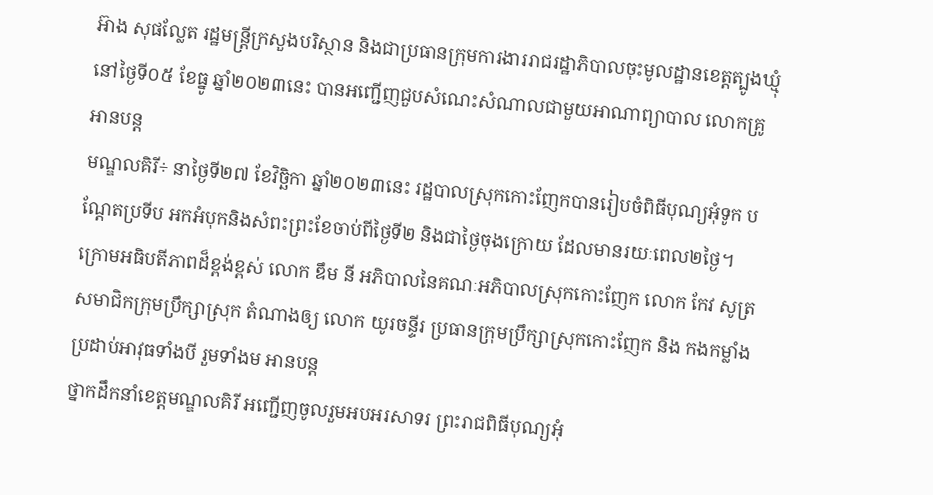អ៊ាង សុផល្លែត រដ្ឋមន្រ្តីក្រសួងបរិស្ថាន និងជាប្រធានក្រុមការងាររាជរដ្ឋាភិបាលចុះមូលដ្ឋានខេត្តត្បូងឃ្មុំ នៅថ្ងៃទី០៥ ខែធ្នូ ឆ្នាំ២០២៣នេះ បានអញ្ជើញជួបសំណេះសំណាលជាមួយអាណាព្យាបាល លោកគ្រូ អានបន្ត
មណ្ឌលគិរី÷ នាថ្ងៃទី២៧ ខែវិច្ឆិកា ឆ្នាំ២០២៣នេះ រដ្ឋបាលស្រុកកោះញែកបានរៀបចំពិធីបុណ្យអុំទូក បណ្ដែតប្រទីប អកអំបុកនិងសំពះព្រះខែចាប់ពីថ្ងៃទី២ និងជាថ្ងៃចុងក្រោយ ដែលមានរយៈពេល២ថ្ងៃ។
ក្រោមអធិបតីភាពដ៏ខ្ពង់ខ្ពស់ លោក ឌឹម នី អភិបាលនៃគណៈអភិបាលស្រុកកោះញែក លោក កែវ សូត្រ សមាជិកក្រុមប្រឹក្សាស្រុក តំណាងឲ្យ លោក យូរចន្ទីរ ប្រធានក្រុមប្រឹក្សាស្រុកកោះញែក និង កងកម្លាំងប្រដាប់អាវុធទាំងបី រួមទាំងម អានបន្ត
ថ្នាកដឹកនាំខេត្តមណ្ឌលគិរី អញ្ជើញចូលរួមអបអរសាទរ ព្រះរាជពិធីបុណ្យអុំ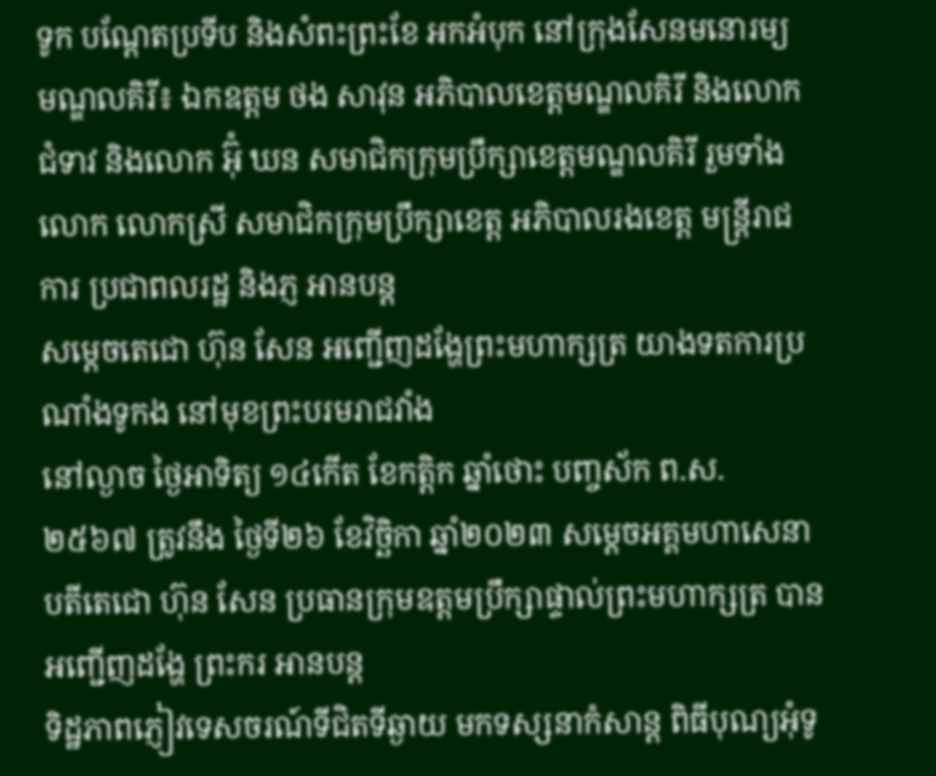ទូក បណ្តែតប្រទីប និងសំពះព្រះខែ អកអំបុក នៅក្រុងសែនមនោរម្យ
មណ្ឌលគិរី៖ ឯកឧត្តម ថង សាវុន អភិបាលខេត្តមណ្ឌលគិរី និងលោកជំទាវ និងលោក អ៊ុំ ឃន សមាជិកក្រុមប្រឹក្សាខេត្តមណ្ឌលគិរី រួមទាំងលោក លោកស្រី សមាជិកក្រុមប្រឹក្សាខេត្ត អភិបាលរងខេត្ត មន្រ្តីរាជការ ប្រជាពលរដ្ឋ និងភ្ញ អានបន្ត
សម្តេចតេជោ ហ៊ុន សែន អញ្ជើញដង្ហែព្រះមហាក្សត្រ យាងទតការប្រណាំងទូកង នៅមុខព្រះបរមរាជវាំង
នៅល្ងាច ថ្ងៃអាទិត្យ ១៤កើត ខែកត្តិក ឆ្នាំថោះ បញ្ចស័ក ព.ស. ២៥៦៧ ត្រូវនឹង ថ្ងៃទី២៦ ខែវិច្ឆិកា ឆ្នាំ២០២៣ សម្តេចអគ្គមហាសេនាបតីតេជោ ហ៊ុន សែន ប្រធានក្រុមឧត្តមប្រឹក្សាផ្ទាល់ព្រះមហាក្សត្រ បានអញ្ជើញដង្ហែ ព្រះករ អានបន្ត
ទិដ្ឋភាពភ្ញៀវទេសចរណ៍ទីជិតទីឆ្ងាយ មកទស្សនាកំសាន្ត ពិធីបុណ្យអុំទូ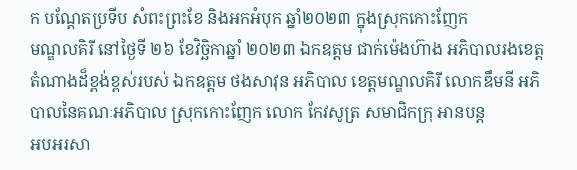ក បណ្តែតប្រទីប សំពះព្រះខែ និងអកអំបុក ឆ្នាំ២០២៣ ក្នុងស្រុកកោះញែក
មណ្ឌលគិរី នៅថ្ងៃទី ២៦ ខែវិច្ឆិកាឆ្នាំ ២០២៣ ឯកឧត្តម ជាក់ម៉េងហ៊ាង អភិបាលរងខេត្ត តំណាងដ៏ខ្ពង់ខ្ពស់របស់ ឯកឧត្តម ថងសាវុន អភិបាល ខេត្តមណ្ឌលគិរី លោកឌឹមនី អភិបាលនៃគណៈអភិបាល ស្រុកកោះញែក លោក កែវសូត្រ សមាជិកក្រុ អានបន្ត
អបអរសា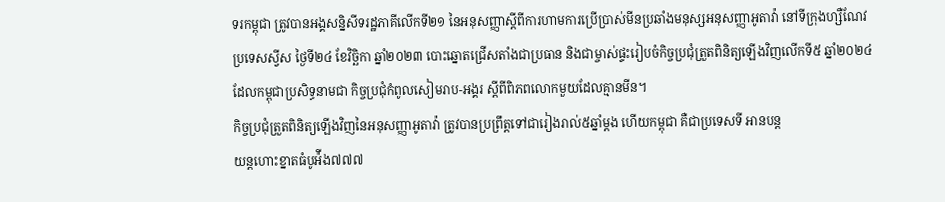ទរកម្ពុជា ត្រូវបានអង្គសន្និសីទរដ្ឋភាគីលើកទី២១ នៃអនុសញ្ញាស្តីពីការហាមការប្រើប្រាស់មីនប្រឆាំងមនុស្សអនុសញ្ញាអូតាវ៉ា នៅទីក្រុងហ្សឺណែវ ប្រទេសស្វីស ថ្ងៃទី២៤ ខែវិច្ឆិកា ឆ្នាំ២០២៣ បោះឆ្នោតជ្រើសតាំងជាប្រធាន និងជាម្ចាស់ផ្ទះរៀបចំកិច្ចប្រជុំត្រួតពិនិត្យឡើងវិញលើកទី៥ ឆ្នាំ២០២៤
ដែលកម្ពុជាប្រសិទ្ធនាមជា កិច្ចប្រជុំកំពូលសៀមរាប-អង្គរ ស្តីពីពិភពលោកមួយដែលគ្មានមីន។
កិច្ចប្រជុំត្រួតពិនិត្យឡើងវិញនៃអនុសញ្ញាអូតាវ៉ា ត្រូវបានប្រព្រឹត្តទៅជារៀងរាល់៥ឆ្នាំម្តង ហើយកម្ពុជា គឺជាប្រទេសទី អានបន្ត
យន្តហោះខ្នាតធំបូអ៉ីង៧៧៧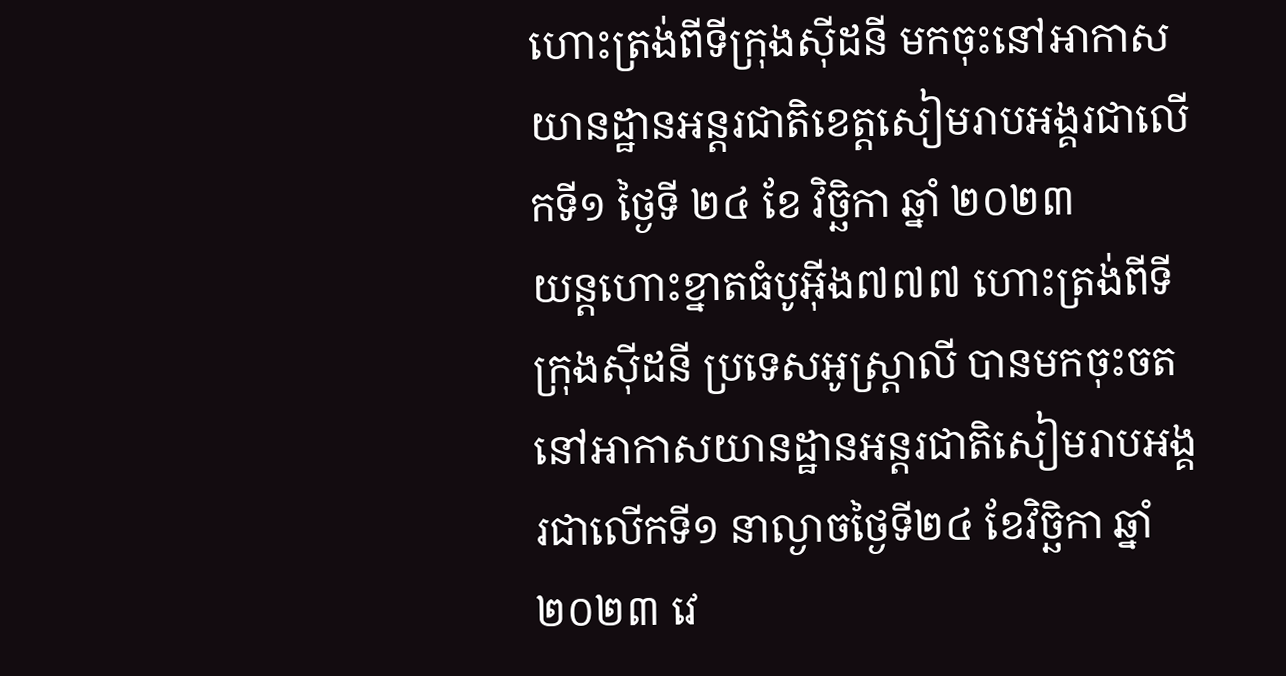ហោះត្រង់ពីទីក្រុងស៊ីដនី មកចុះនៅអាកាសយានដ្ឋានអន្តរជាតិខេត្តសៀមរាបអង្គរជាលើកទី១ ថ្ងៃទី ២៤ ខែ វិច្ឆិកា ឆ្នាំ ២០២៣
យន្តហោះខ្នាតធំបូអុីង៧៧៧ ហោះត្រង់ពីទីក្រុងសុីដនី ប្រទេសអូស្ត្រាលី បានមកចុះចតនៅអាកាសយានដ្ឋានអន្តរជាតិសៀមរាបអង្គរជាលើកទី១ នាល្ងាចថ្ងៃទី២៤ ខែវិច្ឆិកា ឆ្នាំ២០២៣ វេ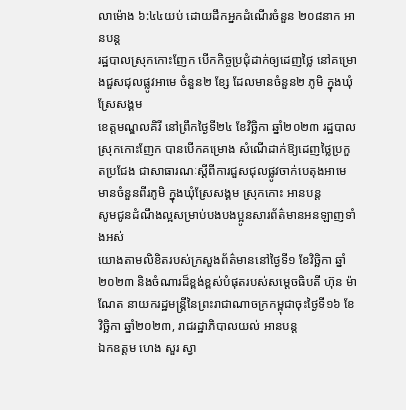លាម៉ោង ៦:៤៤យប់ ដោយដឹកអ្នកដំណើរចំនួន ២០៨នាក អានបន្ត
រដ្ឋបាលស្រុកកោះញែក បើកកិច្ចប្រជុំដាក់ឲ្យដេញថ្លៃ នៅគម្រោងជួសជុលផ្លូវអាមេ ចំនួន២ ខ្សែ ដែលមានចំនួន២ ភូមិ ក្នុងឃុំស្រែសង្គម
ខេត្តមណ្ឌលគិរី នៅព្រឹកថ្ងៃទី២៤ ខែវិច្ឆិកា ឆ្នាំ២០២៣ រដ្ឋបាលស្រុកកោះញែក បានបើកគម្រោង សំណើដាក់ឱ្យដេញថ្លៃប្រកួតប្រជែង ជាសាធារណៈស្ដីពីការជួសជុលផ្លូវចាក់បេតុងអាមេ មានចំនួនពីរភូមិ ក្នុងឃុំស្រែសង្គម ស្រុកកោះ អានបន្ត
សូមជូនដំណឹងល្អសម្រាប់បងបងប្អូនសារព័ត៌មានអនឡាញទាំងអស់
យោងតាមលិខិតរបស់ក្រសួងព័ត៌មាននៅថ្ងៃទី១ ខែវិច្ឆិកា ឆ្នាំ២០២៣ និងចំណារដ៏ខ្ពង់ខ្ពស់បំផុតរបស់សម្តេចធិបតី ហ៊ុន ម៉ាណែត នាយករដ្ឋមន្ត្រីនៃព្រះរាជាណាចក្រកម្ពុជាចុះថ្ងៃទី១៦ ខែវិច្ឆិកា ឆ្នាំ២០២៣, រាជរដ្ឋាភិបាលយល់ អានបន្ត
ឯកឧត្តម ហេង សួរ ស្វា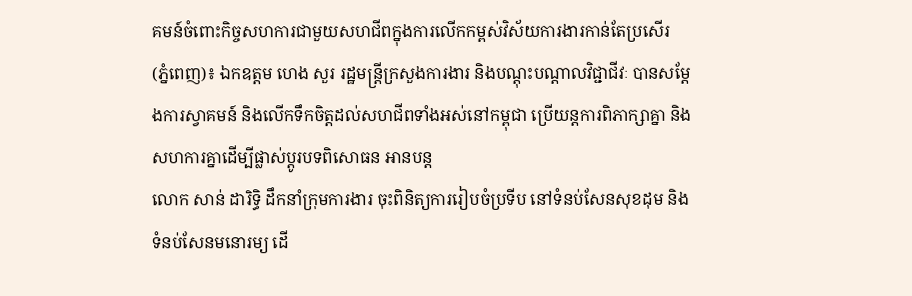គមន៍ចំពោះកិច្ចសហការជាមួយសហជីពក្នុងការលើកកម្ពស់វិស័យការងារកាន់តែប្រសើរ
(ភ្នំពេញ)៖ ឯកឧត្តម ហេង សួរ រដ្ឋមន្ត្រីក្រសួងការងារ និងបណ្តុះបណ្តាលវិជ្ជាជីវៈ បានសម្តែងការស្វាគមន៍ និងលើកទឹកចិត្តដល់សហជីពទាំងអស់នៅកម្ពុជា ប្រើយន្តការពិភាក្សាគ្នា និងសហការគ្នាដើម្បីផ្លាស់ប្តូរបទពិសោធន អានបន្ត
លោក សាន់ ដារិទ្ធិ ដឹកនាំក្រុមការងារ ចុះពិនិត្យការរៀបចំប្រទីប នៅទំនប់សែនសុខដុម និងទំនប់សែនមនោរម្យ ដើ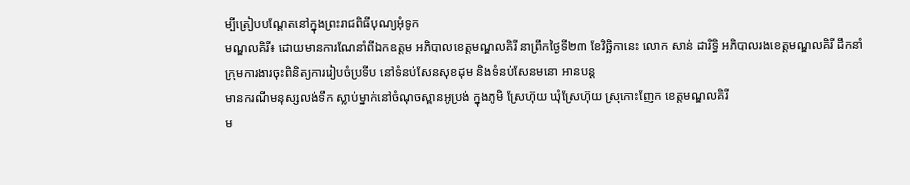ម្បីត្រៀបបណ្តែតនៅក្នុងព្រះរាជពិធីបុណ្យអុំទូក
មណ្ឌលគិរី៖ ដោយមានការណែនាំពីឯកឧត្តម អភិបាលខេត្តមណ្ឌលគិរី នាព្រឹកថ្ងៃទី២៣ ខែវិច្ឆិកានេះ លោក សាន់ ដារិទ្ធិ អភិបាលរងខេត្តមណ្ឌលគិរី ដឹកនាំក្រុមការងារចុះពិនិត្យការរៀបចំប្រទីប នៅទំនប់សែនសុខដុម និងទំនប់សែនមនោ អានបន្ត
មានករណីមនុស្សលង់ទឹក ស្លាប់ម្នាក់នៅចំណុចស្ពានអូប្រង់ ក្នុងភូមិ ស្រែហ៊ុយ ឃុំស្រែហ៊ុយ ស្រុកោះញែក ខេត្តមណ្ឌលគិរី
ម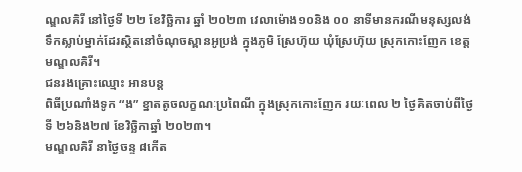ណ្ឌលគិរី នៅថ្ងៃទី ២២ ខែវិច្ឆិការ ឆ្នាំ ២០២៣ វេលាម៉ោង១០និង ០០ នាទីមានករណីមនុស្សលង់ទឹកស្លាប់ម្នាក់ដែរស្ថិតនៅចំណុចស្ពានអូប្រង់ ក្នុងភូមិ ស្រែហ៊ុយ ឃុំស្រែហ៊ុយ ស្រុកកោះញែក ខេត្តមណ្ឌលគិរី។
ជនរងគ្រោះឈ្មោះ អានបន្ត
ពិធីប្រណាំងទូក “ង” ខ្នាតតូចលក្ខណៈប្រពៃណី ក្នុងស្រុកកោះញែក រយៈពេល ២ ថ្ងៃគិតចាប់ពីថ្ងៃទី ២៦និង២៧ ខែវិច្ឆិកាឆ្នាំ ២០២៣។
មណ្ឌលគិរី នាថ្ងៃចន្ទ ៨កេីត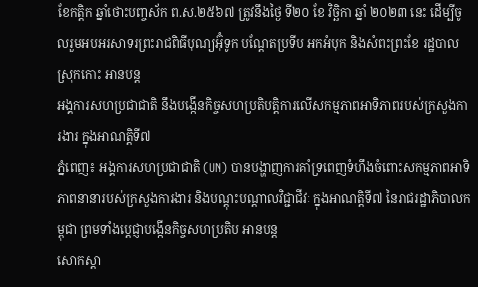ខែកត្តិក ឆ្នាំថោះបញ្ចស័ក ព.ស.២៥៦៧ ត្រូវនឹងថ្ងៃ ទី២០ ខែ វិច្ឆិកា ឆ្នាំ ២០២៣ នេះ ដើម្បីចូលរួមអបអរសាទរព្រះរាជពិធីបុណ្យអ៊ុំទូក បណ្ដែតប្រទីប អកអំបុក និងសំពះព្រះខែ រដ្ឋបាលស្រុកកោះ អានបន្ត
អង្គការសហប្រជាជាតិ នឹងបង្កើនកិច្ចសហប្រតិបត្តិការលើសកម្មភាពអាទិភាពរបស់ក្រសួងការងារ ក្នុងអាណត្តិទី៧
ភ្នំពេញ៖ អង្គការសហប្រជាជាតិ (UN) បានបង្ហាញការគាំទ្រពេញទំហឹងចំពោះសកម្មភាពអាទិភាពនានារបស់ក្រសួងការងារ និងបណ្ដុះបណ្ដាលវិជ្ជាជីវៈ ក្នុងអាណត្តិទី៧ នៃរាជរដ្ឋាភិបាលកម្ពុជា ព្រមទាំងប្ដេជ្ញាបង្កើនកិច្ចសហប្រតិប អានបន្ត
សោកស្ដា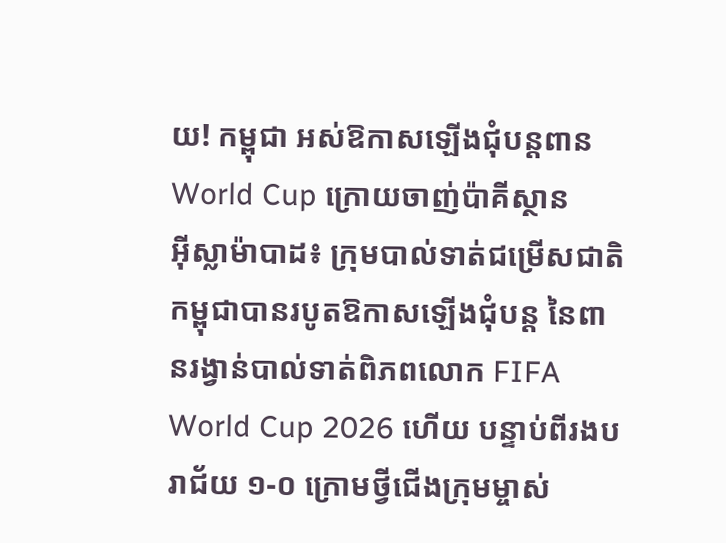យ! កម្ពុជា អស់ឱកាសឡើងជុំបន្ដពាន World Cup ក្រោយចាញ់ប៉ាគីស្ថាន
អ៊ីស្លាម៉ាបាដ៖ ក្រុមបាល់ទាត់ជម្រើសជាតិកម្ពុជាបានរបូតឱកាសឡើងជុំបន្ដ នៃពានរង្វាន់បាល់ទាត់ពិភពលោក FIFA World Cup 2026 ហើយ បន្ទាប់ពីរងបរាជ័យ ១-០ ក្រោមថ្វីជើងក្រុមម្ចាស់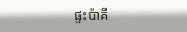ផ្ទះប៉ាគី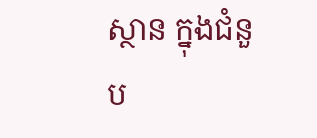ស្ថាន ក្នុងជំនួប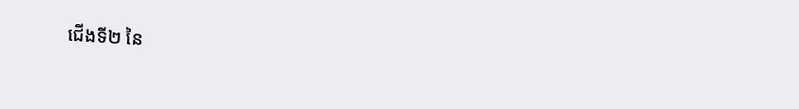ជើងទី២ នៃ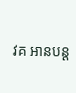វគ អានបន្ត